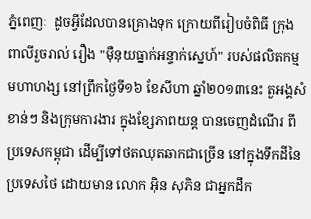ភ្នំពេញៈ  ដូចអ្វីដែលបានគ្រោងទុក ក្រោយពីរៀបចំពិធី ក្រុងពាលីរួចរាល់ រឿង "ម៉ឺនុយធ្នាក់អន្ទាក់ស្នេហ៍" របស់ផលិតកម្ម មហាហង្ស នៅព្រឹកថ្ងៃទី១៦ ខែសីហា ឆ្នាំ២០១៣នេះ តួអង្គសំខាន់ៗ និងក្រុមការងារ ក្នុងខ្សែភាពយន្ដ បានចេញដំណើរ ពីប្រទេសកម្ពុជា ដើម្បីទៅថតឈុតឆាកជាច្រើន នៅក្នុងទឹកដីនៃប្រទេសថៃ ដោយមាន លោក អ៊ិន សុភិន ជាអ្នកដឹក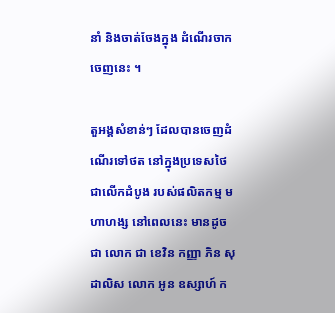នាំ និងចាត់ចែងក្នុង ដំណើរចាកចេញនេះ ។

តួអង្គសំខាន់ៗ ដែលបានចេញដំណើរទៅថត នៅក្នុងប្រទេសថៃ ជាលើកដំបូង របស់ផលិតកម្ម មហាហង្ស នៅពេលនេះ មានដូចជា លោក ជា ខេវិន កញ្ញា ភិន សុដាលិស លោក អូន ឧស្សាហ៍ ក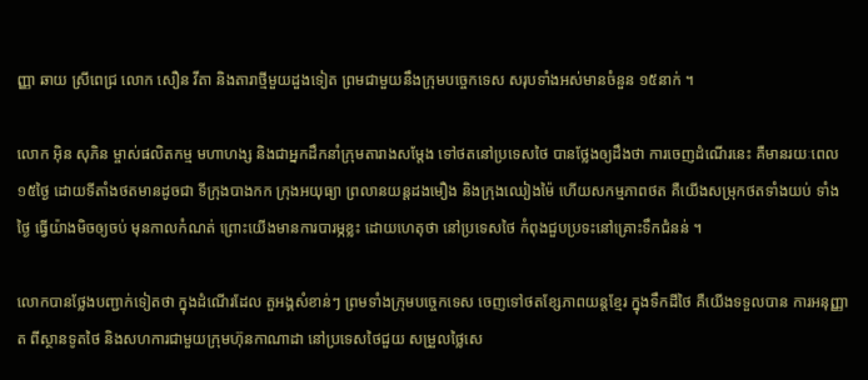ញ្ញា ឆាយ ស្រីពេជ្រ លោក សឿន វីតា និងតារាថ្មីមួយដួងទៀត ព្រមជាមួយនឹងក្រុមបច្ចេកទេស សរុបទាំងអស់មានចំនួន ១៥នាក់ ។

លោក អ៊ិន សុភិន ម្ចាស់ផលិតកម្ម មហាហង្ស និងជាអ្នកដឹកនាំក្រុមតារាងសម្ដែង ទៅថតនៅប្រទេសថៃ បានថ្លែងឲ្យដឹងថា ការចេញដំណើរនេះ គឺមានរយៈពេល ១៥ថ្ងៃ ដោយទីតាំងថតមានដូចជា ទីក្រុងបាងកក ក្រុងអយុធ្យា ព្រលានយន្ដដងមឿង និងក្រុងឈៀងម៉ៃ ហើយសកម្មភាពថត គឺយើងសម្រុកថតទាំងយប់ ទាំងថ្ងៃ ធ្វើយ៉ាងមិចឲ្យចប់ មុនកាលកំណត់ ព្រោះយើងមានការបារម្ភខ្លះ ដោយហេតុថា នៅប្រទេសថៃ កំពុងជួបប្រទះនៅគ្រោះទឹកជំនន់ ។

លោកបានថ្លែងបញ្ជាក់ទៀតថា ក្នុងដំណើរដែល តួអង្គសំខាន់ៗ ព្រមទាំងក្រុមបច្ចេកទេស ចេញទៅថតខ្សែភាពយន្ដខ្មែរ ក្នុងទឹកដីថៃ គឺយើងទទួលបាន ការអនុញ្ញាត ពីស្ថានទូតថៃ និងសហការជាមួយក្រុមហ៊ុនកាណាដា នៅប្រទេសថៃជួយ សម្រួលថ្លៃសេ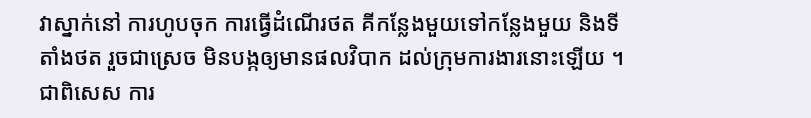វាស្នាក់នៅ ការហូបចុក ការធ្វើដំណើរថត គីកន្លែងមួយទៅកន្លែងមួយ និងទីតាំងថត រួចជាស្រេច មិនបង្កឲ្យមានផលវិបាក ដល់ក្រុមការងារនោះឡើយ ។ ជាពិសេស ការ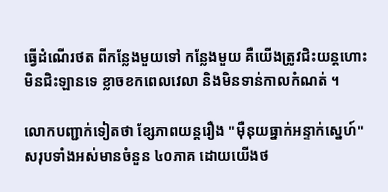ធ្វើដំណើរថត ពីកន្លែងមួយទៅ កន្លែងមួយ គឺយើងត្រូវជិះយន្ដហោះ មិនជិះឡានទេ ខ្លាចខកពេលវេលា និងមិនទាន់កាលកំណត់ ។

លោកបញ្ជាក់ទៀតថា ខ្សែភាពយន្ដរឿង "ម៉ឺនុយធ្នាក់អន្ទាក់ស្នេហ៍" សរុបទាំងអស់មានចំនួន ៤០ភាគ ដោយយើងថ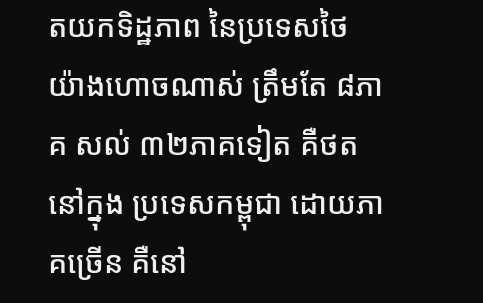តយកទិដ្ឋភាព នៃប្រទេសថៃ យ៉ាងហោចណាស់ ត្រឹមតែ ៨ភាគ សល់ ៣២ភាគទៀត គឺថតនៅក្នុង ប្រទេសកម្ពុជា ដោយភាគច្រើន គឺនៅ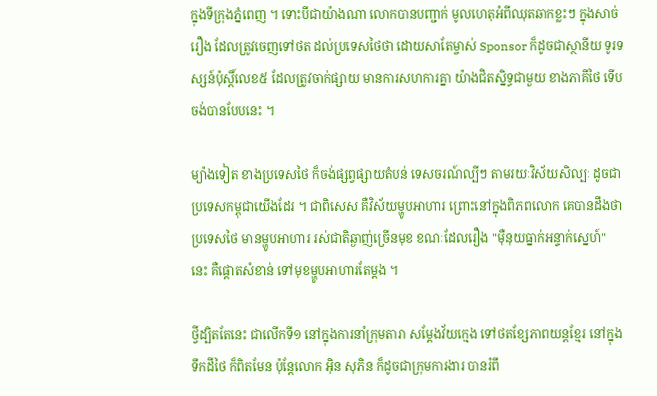ក្នុងទីក្រុងភ្នំពេញ ។ ទោះបីជាយ៉ាងណា លោកបានបញ្ជាក់ មូលហេតុអំពីឈុតឆាកខ្លះៗ ក្នុងសាច់រឿង ដែលត្រូវចេញទៅថត ដល់ប្រទេសថៃថា ដោយសាតែម្ចាស់ Sponsor ក៏ដូចជាស្ថានីយ ទូរទស្សន៍ប៉ុស្ដិ៍លេខ៥ ដែលត្រូវចាក់ផ្សាយ មានការសហការគ្នា យ៉ាងជិតស្និទ្ធជាមួយ ខាងភាគីថៃ ទើបចង់បានបែបនេះ ។

ម្យ៉ាងទៀត ខាងប្រទេសថៃ ក៏ចង់ផ្សព្វផ្សាយតំបន់ ទេសចរណ៍ល្បីៗ តាមរយៈវិស័យសិល្បៈ ដូចជាប្រទេសកម្ពុជាយើងដែរ ។ ជាពិសេស គឺវិស័យម្ហូបអាហារ ព្រោះនៅក្នុងពិភពលោក គេបានដឹងថា ប្រទេសថៃ មានម្ហូបអាហារ រស់ជាតិឆ្ងាញ់ច្រើនមុខ ខណៈដែលរឿង "ម៉ឺនុយធ្នាក់អន្ទាក់ស្នេហ៍" នេះ គឺផ្ដោតសំខាន់ ទៅមុខម្ហូបអាហារតែម្ដង ។

ថ្វីដ្បិតតែនេះ ជាលើកទី១ នៅក្នុងការនាំក្រុមតារា សម្ដែងវ័យក្មេង ទៅថតខ្សែភាពយន្ដខ្មែរ នៅក្នុងទឹកដីថៃ ក៏ពិតមែន ប៉ុន្ដែលោក អ៊ិន សុភិន ក៏ដូចជាក្រុមការងារ បានរំពឹ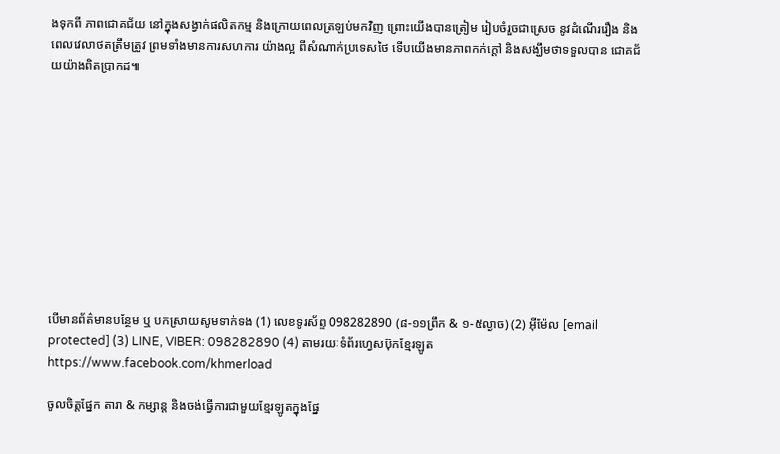ងទុកពី ភាពជោគជ័យ នៅក្នុងសង្វាក់ផលិតកម្ម និងក្រោយពេលត្រឡប់មកវិញ ព្រោះយើងបានត្រៀម រៀបចំរួចជាស្រេច នូវដំណើររឿង និងពេលវេលាថតត្រឹមត្រូវ ព្រមទាំងមានការសហការ យ៉ាងល្អ ពីសំណាក់ប្រទេសថៃ ទើបយើងមានភាពកក់ក្ដៅ និងសង្ឃឹមថាទទួលបាន ជោគជ័យយ៉ាងពិតប្រាកដ៕











បើមានព័ត៌មានបន្ថែម ឬ បកស្រាយសូមទាក់ទង (1) លេខទូរស័ព្ទ 098282890 (៨-១១ព្រឹក & ១-៥ល្ងាច) (2) អ៊ីម៉ែល [email protected] (3) LINE, VIBER: 098282890 (4) តាមរយៈទំព័រហ្វេសប៊ុកខ្មែរឡូត https://www.facebook.com/khmerload

ចូលចិត្តផ្នែក តារា & កម្សាន្ដ និងចង់ធ្វើការជាមួយខ្មែរឡូតក្នុងផ្នែ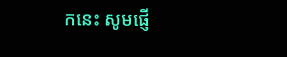កនេះ សូមផ្ញើ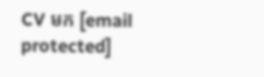CV មក [email protected]